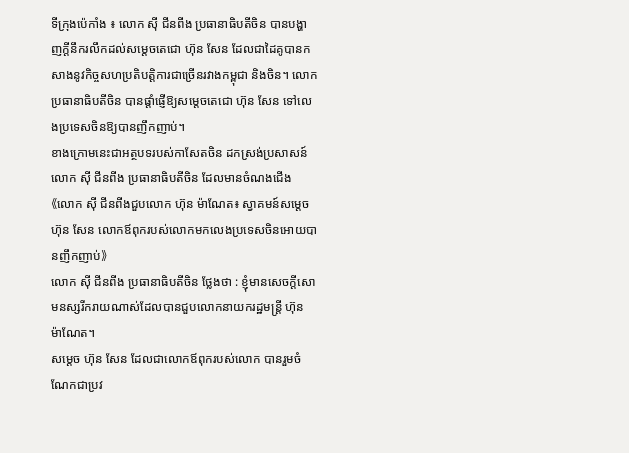ទីក្រុងប៉េកាំង ៖ លោក ស៊ី ជីនពីង ប្រធានាធិបតីចិន បានបង្ហាញក្តីនឹករលឹកដល់សម្តេចតេជោ ហ៊ុន សែន ដែលជាដៃគូបានកសាងនូវកិច្ចសហប្រតិបត្តិការជាច្រើនរវាងកម្ពុជា និងចិន។ លោកប្រធានាធិបតីចិន បានផ្តាំផ្ញើឱ្យសម្តេចតេជោ ហ៊ុន សែន ទៅលេងប្រទេសចិនឱ្យបានញឹកញាប់។
ខាងក្រោមនេះជាអត្ថបទរបស់កាសែតចិន ដកស្រង់ប្រសាសន៍ លោក ស៊ី ជីនពីង ប្រធានាធិបតីចិន ដែលមានចំណងជើង 《លោក ស៊ី ជីនពីងជួបលោក ហ៊ុន ម៉ាណែត៖ ស្វាគមន៍សម្តេចហ៊ុន សែន លោកឪពុករបស់លោកមកលេងប្រទេសចិនអោយបានញឹកញាប់》
លោក ស៊ី ជីនពីង ប្រធានាធិបតីចិន ថ្លែងថា : ខ្ញុំមានសេចក្តីសោមនស្សរីករាយណាស់ដែលបានជួបលោកនាយករដ្ឋមន្ត្រី ហ៊ុន ម៉ាណែត។
សម្តេច ហ៊ុន សែន ដែលជាលោកឪពុករបស់លោក បានរួមចំណែកជាប្រវ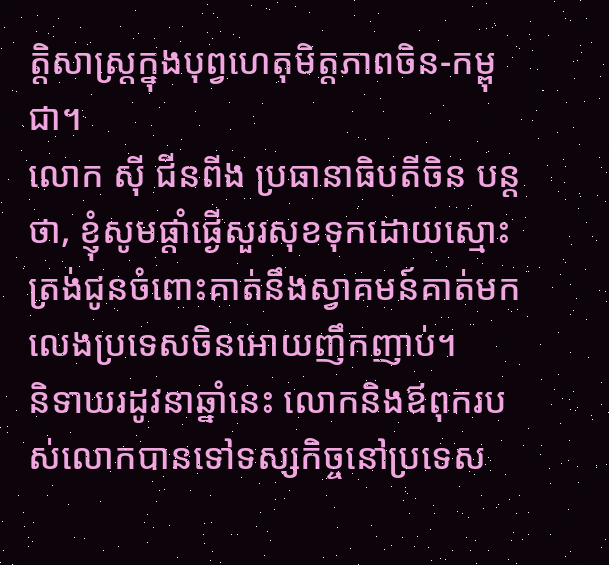ត្តិសាស្ត្រក្នុងបុព្វហេតុមិត្តភាពចិន-កម្ពុជា។
លោក ស៊ី ជីនពីង ប្រធានាធិបតីចិន បន្តថា, ខ្ញុំសូមផ្តាំផ្ងើសួរសុខទុកដោយស្មោះត្រង់ជូនចំពោះគាត់នឹងស្វាគមន៍គាត់មកលេងប្រទេសចិនអោយញឹកញាប់។
និទាឃរដូវនាឆ្នាំនេះ លោកនិងឪពុករបស់លោកបានទៅទស្សកិច្ចនៅប្រទេស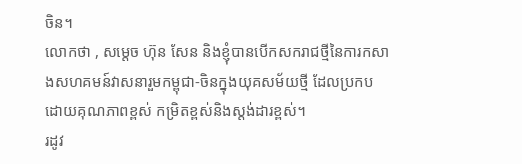ចិន។
លោកថា , សម្តេច ហ៊ុន សែន និងខ្ញុំបានបើកសករាជថ្មីនៃការកសាងសហគមន៍វាសនារួមកម្ពុជា-ចិនក្នុងយុគសម័យថ្មី ដែលប្រកបដោយគុណភាពខ្ពស់ កម្រិតខ្ពស់និងស្តង់ដារខ្ពស់។
រដូវ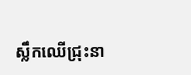ស្លឹកឈើជ្រុះនា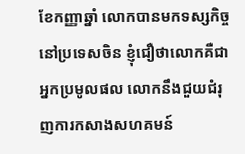ខែកញ្ញាឆ្នាំ លោកបានមកទស្សកិច្ចនៅប្រទេសចិន ខ្ញុំជឿថាលោកគឺជាអ្នកប្រមូលផល លោកនឹងជួយជំរុញការកសាងសហគមន៍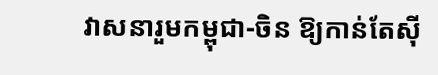វាសនារួមកម្ពុជា-ចិន ឱ្យកាន់តែស៊ី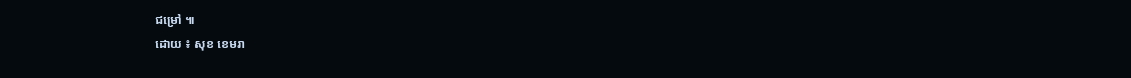ជម្រៅ ៕
ដោយ ៖ សុខ ខេមរា